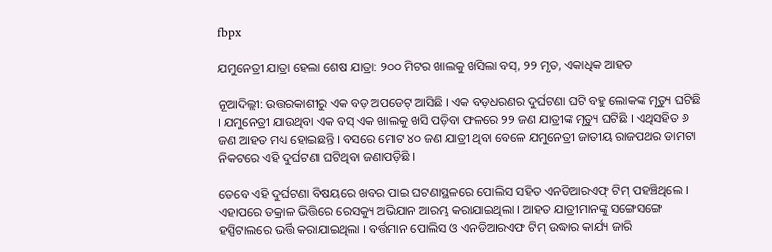fbpx

ଯମୁନେତ୍ରୀ ଯାତ୍ରା ହେଲା ଶେଷ ଯାତ୍ରା: ୨୦୦ ମିଟର ଖାଲକୁ ଖସିଲା ବସ୍, ୨୨ ମୃତ, ଏକାଧିକ ଆହତ

ନୂଆଦିଲ୍ଲୀ: ଉତ୍ତରକାଶୀରୁ ଏକ ବଡ଼ ଅପଡେଟ୍ ଆସିଛି । ଏକ ବଡ଼ଧରଣର ଦୁର୍ଘଟଣା ଘଟି ବହୁ ଲୋକଙ୍କ ମୃତ୍ୟୁ ଘଟିଛି । ଯମୁନେତ୍ରୀ ଯାଉଥିବା ଏକ ବସ୍ ଏକ ଖାଲକୁ ଖସି ପଡ଼ିବା ଫଳରେ ୨୨ ଜଣ ଯାତ୍ରୀଙ୍କ ମୃତ୍ୟୁ ଘଟିଛି । ଏଥିସହିତ ୬ ଜଣ ଆହତ ମଧ୍ୟ ହୋଇଛନ୍ତି । ବସରେ ମୋଟ ୪୦ ଜଣ ଯାତ୍ରୀ ଥିବା ବେଳେ ଯମୁନେତ୍ରୀ ଜାତୀୟ ରାଜପଥର ଡାମଟା ନିକଟରେ ଏହି ଦୁର୍ଘଟଣା ଘଟିଥିବା ଜଣାପଡ଼ିଛି ।

ତେବେ ଏହି ଦୁର୍ଘଟଣା ବିଷୟରେ ଖବର ପାଇ ଘଟଣାସ୍ଥଳରେ ପୋଲିସ ସହିତ ଏନଡିଆରଏଫ୍ ଟିମ୍ ପହଞ୍ଚିଥିଲେ । ଏହାପରେ ତକ୍ରାଳ ଭିତ୍ତିରେ ରେସକ୍ୟୁ ଅଭିଯାନ ଆରମ୍ଭ କରାଯାଇଥିଲା । ଆହତ ଯାତ୍ରୀମାନଙ୍କୁ ସଙ୍ଗେସଙ୍ଗେ ହସ୍ପିଟାଲରେ ଭର୍ତ୍ତି କରାଯାଇଥିଲା । ବର୍ତ୍ତମାନ ପୋଲିସ ଓ ଏନଡିଆରଏଫ ଟିମ୍ ଉଦ୍ଧାର କାର୍ଯ୍ୟ ଜାରି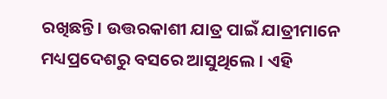ରଖିଛନ୍ତି । ଉତ୍ତରକାଶୀ ଯାତ୍ର ପାଇଁ ଯାତ୍ରୀମାନେ ମଧ୍ୟପ୍ରଦେଶରୁ ବସରେ ଆସୁଥିଲେ । ଏହି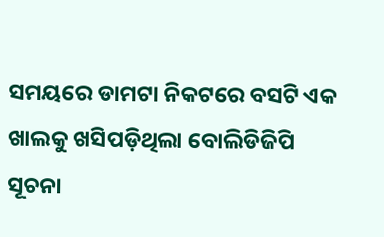ସମୟରେ ଡାମଟା ନିକଟରେ ବସଟି ଏକ ଖାଲକୁ ଖସିପଡ଼ିଥିଲା ବୋଲିଡିଜିପି ସୂଚନା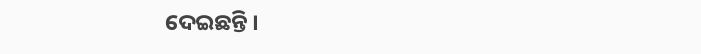ଦେଇଛନ୍ତି ।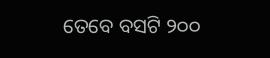ତେବେ ବସଟି ୨୦୦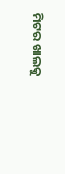ମିଟର ଖାଲକୁ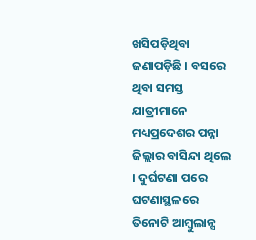ଖସିପଡ଼ିଥିବା ଜଣାପଡ଼ିଛି । ବସରେ ଥିବା ସମସ୍ତ ଯାତ୍ରୀମାନେ ମଧ୍ୟପ୍ରଦେଶର ପନ୍ନା ଜିଲ୍ଲାର ବାସିନ୍ଦା ଥିଲେ । ଦୁର୍ଘଟଣା ପରେ ଘଟଣାସ୍ଥଳରେ ତିନୋଟି ଆମ୍ବୁଲାନ୍ସ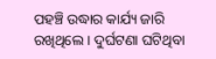ପହଞ୍ଚି ଉଦ୍ଧାର କାର୍ଯ୍ୟ ଜାରି ରଖିଥିଲେ । ଦୁର୍ଘଟଣା ଘଟିଥିବା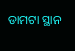ଡାମଟା ସ୍ଥାନ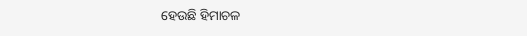ହେଉଛି ହିମାଚଳ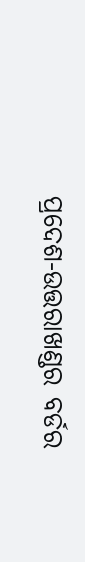ପ୍ରଦେଶ-ଉତ୍ତରାଖଣ୍ଡର ବର୍ଡର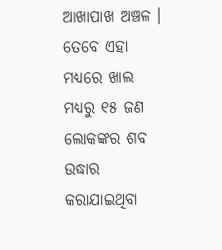ଆଖାପାଖ ଅଞ୍ଚଳ । ତେବେ ଏହା ମଧ୍ୟରେ ଖାଲ ମଧ୍ୟରୁ ୧୫ ଜଣ ଲୋକଙ୍କର ଶବ ଉଦ୍ଧାର କରାଯାଇଥିବା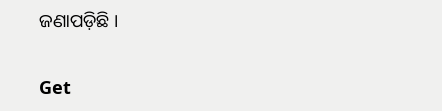ଜଣାପଡ଼ିଛି ।

Get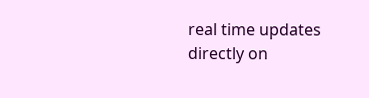real time updates directly on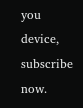you device, subscribe now.